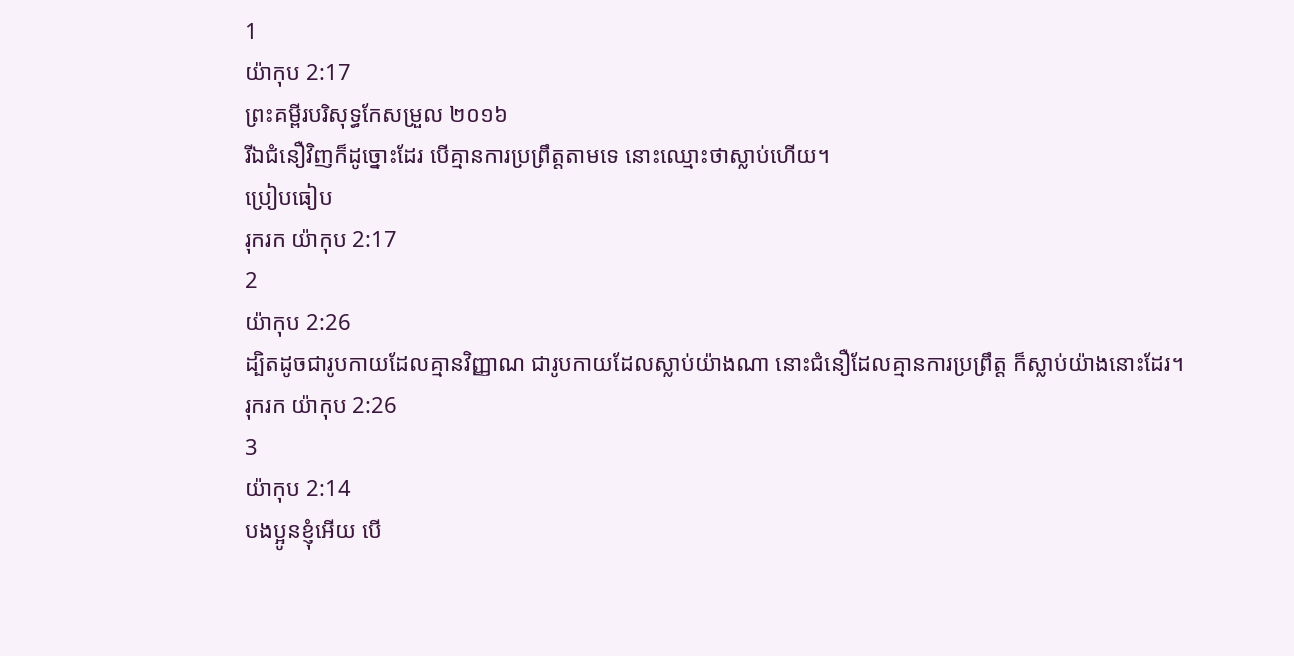1
យ៉ាកុប 2:17
ព្រះគម្ពីរបរិសុទ្ធកែសម្រួល ២០១៦
រីឯជំនឿវិញក៏ដូច្នោះដែរ បើគ្មានការប្រព្រឹត្តតាមទេ នោះឈ្មោះថាស្លាប់ហើយ។
ប្រៀបធៀប
រុករក យ៉ាកុប 2:17
2
យ៉ាកុប 2:26
ដ្បិតដូចជារូបកាយដែលគ្មានវិញ្ញាណ ជារូបកាយដែលស្លាប់យ៉ាងណា នោះជំនឿដែលគ្មានការប្រព្រឹត្ត ក៏ស្លាប់យ៉ាងនោះដែរ។
រុករក យ៉ាកុប 2:26
3
យ៉ាកុប 2:14
បងប្អូនខ្ញុំអើយ បើ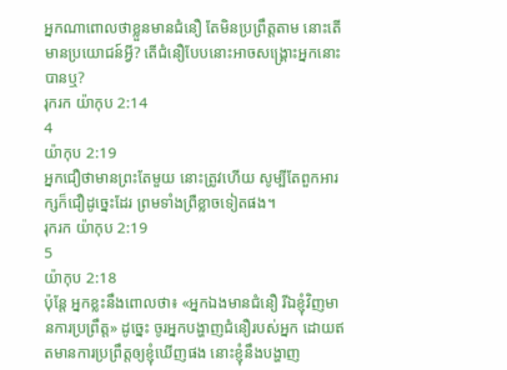អ្នកណាពោលថាខ្លួនមានជំនឿ តែមិនប្រព្រឹត្តតាម នោះតើមានប្រយោជន៍អ្វី? តើជំនឿបែបនោះអាចសង្គ្រោះអ្នកនោះបានឬ?
រុករក យ៉ាកុប 2:14
4
យ៉ាកុប 2:19
អ្នកជឿថាមានព្រះតែមួយ នោះត្រូវហើយ សូម្បីតែពួកអារក្សក៏ជឿដូច្នេះដែរ ព្រមទាំងព្រឺខ្លាចទៀតផង។
រុករក យ៉ាកុប 2:19
5
យ៉ាកុប 2:18
ប៉ុន្តែ អ្នកខ្លះនឹងពោលថា៖ «អ្នកឯងមានជំនឿ រីឯខ្ញុំវិញមានការប្រព្រឹត្ត» ដូច្នេះ ចូរអ្នកបង្ហាញជំនឿរបស់អ្នក ដោយឥតមានការប្រព្រឹត្តឲ្យខ្ញុំឃើញផង នោះខ្ញុំនឹងបង្ហាញ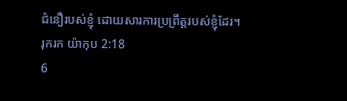ជំនឿរបស់ខ្ញុំ ដោយសារការប្រព្រឹត្តរបស់ខ្ញុំដែរ។
រុករក យ៉ាកុប 2:18
6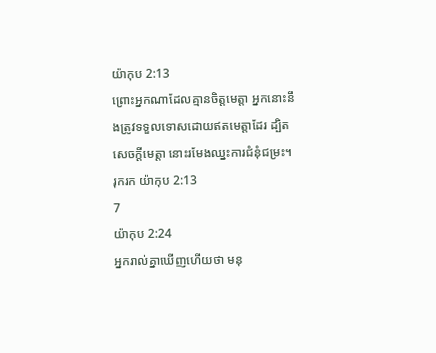យ៉ាកុប 2:13
ព្រោះអ្នកណាដែលគ្មានចិត្តមេត្តា អ្នកនោះនឹងត្រូវទទួលទោសដោយឥតមេត្តាដែរ ដ្បិតសេចក្តីមេត្តា នោះរមែងឈ្នះការជំនុំជម្រះ។
រុករក យ៉ាកុប 2:13
7
យ៉ាកុប 2:24
អ្នករាល់គ្នាឃើញហើយថា មនុ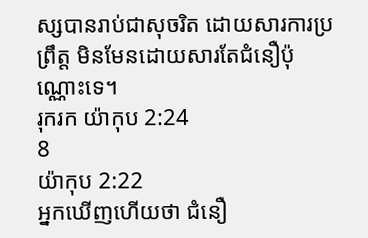ស្សបានរាប់ជាសុចរិត ដោយសារការប្រព្រឹត្ត មិនមែនដោយសារតែជំនឿប៉ុណ្ណោះទេ។
រុករក យ៉ាកុប 2:24
8
យ៉ាកុប 2:22
អ្នកឃើញហើយថា ជំនឿ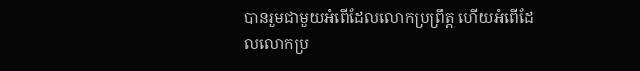បានរួមជាមួយអំពើដែលលោកប្រព្រឹត្ត ហើយអំពើដែលលោកប្រ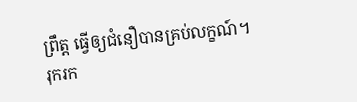ព្រឹត្ត ធ្វើឲ្យជំនឿបានគ្រប់លក្ខណ៍។
រុករក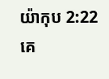យ៉ាកុប 2:22
គេ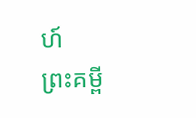ហ៍
ព្រះគម្ពី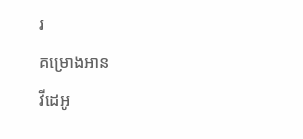រ
គម្រោងអាន
វីដេអូ